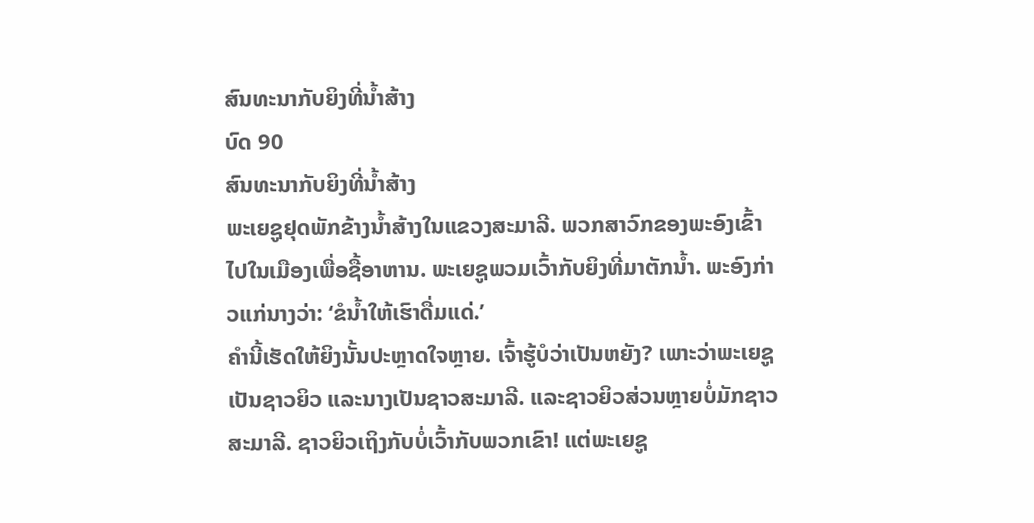ສົນທະນາກັບຍິງທີ່ນ້ຳສ້າງ
ບົດ 90
ສົນທະນາກັບຍິງທີ່ນ້ຳສ້າງ
ພະເຍຊູຢຸດພັກຂ້າງນ້ຳສ້າງໃນແຂວງສະມາລີ. ພວກສາວົກຂອງພະອົງເຂົ້າໄປໃນເມືອງເພື່ອຊື້ອາຫານ. ພະເຍຊູພວມເວົ້າກັບຍິງທີ່ມາຕັກນ້ຳ. ພະອົງກ່າວແກ່ນາງວ່າ: ‘ຂໍນ້ຳໃຫ້ເຮົາດື່ມແດ່.’
ຄຳນີ້ເຮັດໃຫ້ຍິງນັ້ນປະຫຼາດໃຈຫຼາຍ. ເຈົ້າຮູ້ບໍວ່າເປັນຫຍັງ? ເພາະວ່າພະເຍຊູເປັນຊາວຍິວ ແລະນາງເປັນຊາວສະມາລີ. ແລະຊາວຍິວສ່ວນຫຼາຍບໍ່ມັກຊາວສະມາລີ. ຊາວຍິວເຖິງກັບບໍ່ເວົ້າກັບພວກເຂົາ! ແຕ່ພະເຍຊູ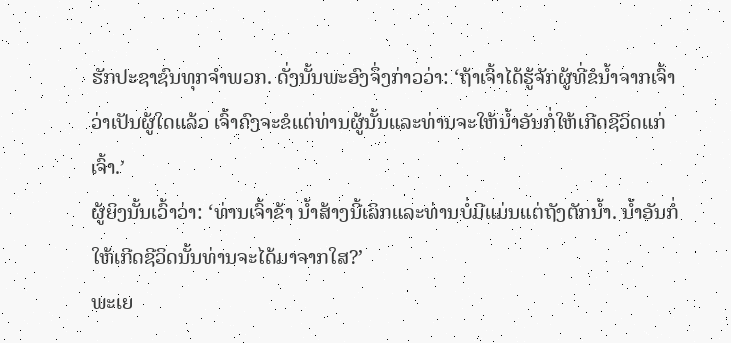ຮັກປະຊາຊົນທຸກຈຳພວກ. ດັ່ງນັ້ນພະອົງຈຶ່ງກ່າວວ່າ: ‘ຖ້າເຈົ້າໄດ້ຮູ້ຈັກຜູ້ທີ່ຂໍນ້ຳຈາກເຈົ້າວ່າເປັນຜູ້ໃດແລ້ວ ເຈົ້າຄົງຈະຂໍແຕ່ທ່ານຜູ້ນັ້ນແລະທ່ານຈະໃຫ້ນ້ຳອັນກໍ່ໃຫ້ເກີດຊີວິດແກ່ເຈົ້າ.’
ຜູ້ຍິງນັ້ນເວົ້າວ່າ: ‘ທ່ານເຈົ້າຂ້າ ນ້ຳສ້າງນີ້ເລິກແລະທ່ານບໍ່ມີແມ່ນແຕ່ຖັງຕັກນ້ຳ. ນ້ຳອັນກໍ່ໃຫ້ເກີດຊີວິດນັ້ນທ່ານຈະໄດ້ມາຈາກໃສ?’
ພະເຍ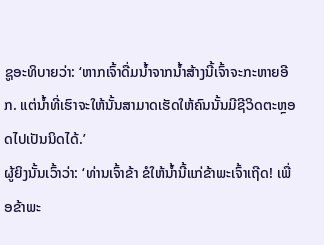ຊູອະທິບາຍວ່າ: ‘ຫາກເຈົ້າດື່ມນ້ຳຈາກນ້ຳສ້າງນີ້ເຈົ້າຈະກະຫາຍອີກ. ແຕ່ນ້ຳທີ່ເຮົາຈະໃຫ້ນັ້ນສາມາດເຮັດໃຫ້ຄົນນັ້ນມີຊີວິດຕະຫຼອດໄປເປັນນິດໄດ້.’
ຜູ້ຍິງນັ້ນເວົ້າວ່າ: ‘ທ່ານເຈົ້າຂ້າ ຂໍໃຫ້ນ້ຳນີ້ແກ່ຂ້າພະເຈົ້າເຖີດ! ເພື່ອຂ້າພະ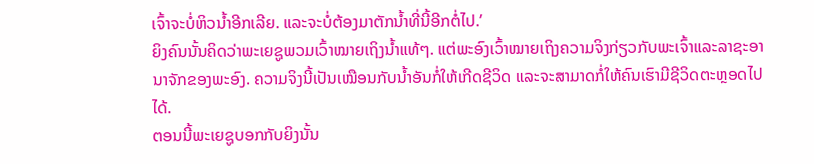ເຈົ້າຈະບໍ່ຫິວນ້ຳອີກເລີຍ. ແລະຈະບໍ່ຕ້ອງມາຕັກນ້ຳທີ່ນີ້ອີກຕໍ່ໄປ.’
ຍິງຄົນນັ້ນຄິດວ່າພະເຍຊູພວມເວົ້າໝາຍເຖິງນ້ຳແທ້ໆ. ແຕ່ພະອົງເວົ້າໝາຍເຖິງຄວາມຈິງກ່ຽວກັບພະເຈົ້າແລະລາຊະອານາຈັກຂອງພະອົງ. ຄວາມຈິງນີ້ເປັນເໝືອນກັບນ້ຳອັນກໍ່ໃຫ້ເກີດຊີວິດ ແລະຈະສາມາດກໍ່ໃຫ້ຄົນເຮົາມີຊີວິດຕະຫຼອດໄປໄດ້.
ຕອນນີ້ພະເຍຊູບອກກັບຍິງນັ້ນ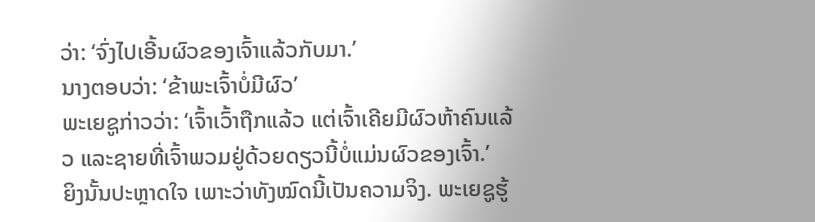ວ່າ: ‘ຈົ່ງໄປເອີ້ນຜົວຂອງເຈົ້າແລ້ວກັບມາ.’
ນາງຕອບວ່າ: ‘ຂ້າພະເຈົ້າບໍ່ມີຜົວ’
ພະເຍຊູກ່າວວ່າ: ‘ເຈົ້າເວົ້າຖືກແລ້ວ ແຕ່ເຈົ້າເຄີຍມີຜົວຫ້າຄົນແລ້ວ ແລະຊາຍທີ່ເຈົ້າພວມຢູ່ດ້ວຍດຽວນີ້ບໍ່ແມ່ນຜົວຂອງເຈົ້າ.’
ຍິງນັ້ນປະຫຼາດໃຈ ເພາະວ່າທັງໝົດນີ້ເປັນຄວາມຈິງ. ພະເຍຊູຮູ້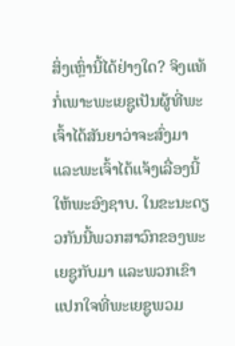ສິ່ງເຫຼົ່ານີ້ໄດ້ຢ່າງໃດ? ຈິງແທ້ ກໍ່ເພາະພະເຍຊູເປັນຜູ້ທີ່ພະເຈົ້າໄດ້ສັນຍາວ່າຈະສົ່ງມາ ແລະພະເຈົ້າໄດ້ແຈ້ງເລື່ອງນີ້ໃຫ້ພະອົງຊາບ. ໃນຂະນະດຽວກັນນີ້ພວກສາວົກຂອງພະເຍຊູກັບມາ ແລະພວກເຂົາແປກໃຈທີ່ພະເຍຊູພວມ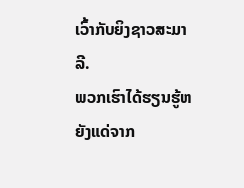ເວົ້າກັບຍິງຊາວສະມາລີ.
ພວກເຮົາໄດ້ຮຽນຮູ້ຫຍັງແດ່ຈາກ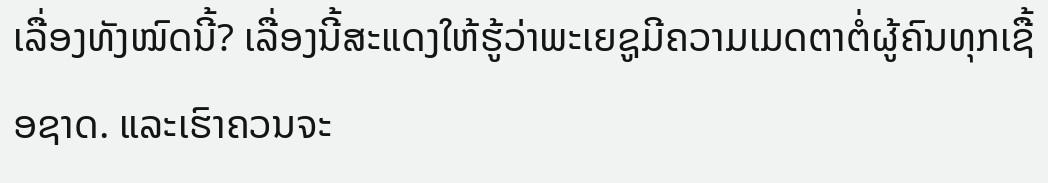ເລື່ອງທັງໝົດນີ້? ເລື່ອງນີ້ສະແດງໃຫ້ຮູ້ວ່າພະເຍຊູມີຄວາມເມດຕາຕໍ່ຜູ້ຄົນທຸກເຊື້ອຊາດ. ແລະເຮົາຄວນຈະ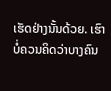ເຮັດຢ່າງນັ້ນດ້ວຍ. ເຮົາບໍ່ຄວນຄິດວ່າບາງຄົນ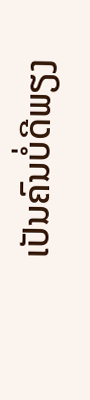ເປັນຄົນບໍ່ດີພຽງ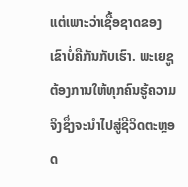ແຕ່ເພາະວ່າເຊື້ອຊາດຂອງເຂົາບໍ່ຄືກັນກັບເຮົາ. ພະເຍຊູຕ້ອງການໃຫ້ທຸກຄົນຮູ້ຄວາມຈິງຊຶ່ງຈະນຳໄປສູ່ຊີວິດຕະຫຼອດ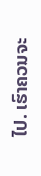ໄປ. ເຮົາຄວນຈະ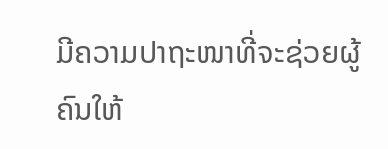ມີຄວາມປາຖະໜາທີ່ຈະຊ່ວຍຜູ້ຄົນໃຫ້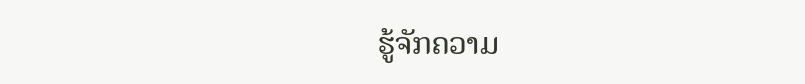ຮູ້ຈັກຄວາມ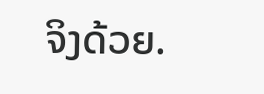ຈິງດ້ວຍ.